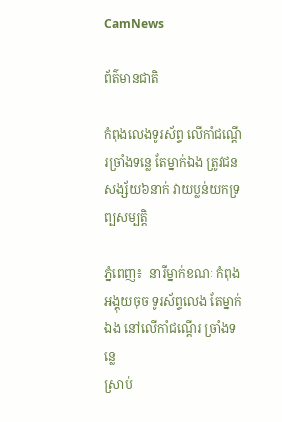CamNews

ព័ត៌មានជាតិ

កំពុងលេងទូរស័ព្ទ លើកាំជណ្តើរច្រាំងទន្លេ តែម្នាក់ឯង ត្រូវជនសង្ស័យ៦នាក់ វាយប្លន់យកទ្រព្បសម្បត្តិ

ភ្នំពេញ៖  នារីម្នាក់ខណៈ កំពុងអង្គុយចុច ទូរស័ព្ទលេង តែម្នាក់ឯង នៅលើកាំជណ្តើរ ច្រាំងទន្លេ
ស្រាប់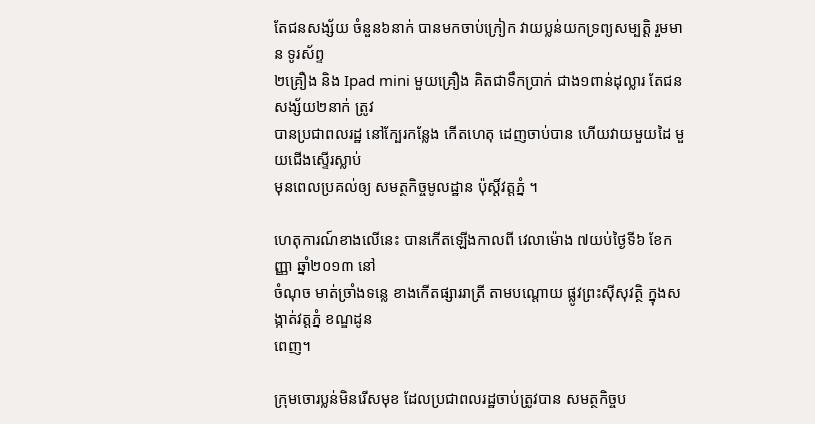តែជនសង្ស័យ ចំនួន៦នាក់ បានមកចាប់ក្រៀក វាយប្លន់យកទ្រព្យសម្បត្តិ រួមមាន ទូរស័ព្ទ
២គ្រឿង និង Ipad mini មួយគ្រឿង គិតជាទឹកប្រាក់ ជាង១ពាន់ដុល្លារ តែជនសង្ស័យ២នាក់ ត្រូវ
បានប្រជាពលរដ្ឋ នៅក្បែរកន្លែង កើតហេតុ ដេញចាប់បាន ហើយវាយមួយដៃ មួយជើងស្ទើរស្លាប់
មុនពេលប្រគល់ឲ្យ សមត្ថកិច្ចមូលដ្ឋាន ប៉ុស្តិ៍វត្តភ្នំ ។

ហេតុការណ៍ខាងលើនេះ បានកើតឡើងកាលពី វេលាម៉ោង ៧យប់ថ្ងៃទី៦ ខែកញ្ញា ឆ្នាំ២០១៣ នៅ
ចំណុច មាត់ច្រាំងទន្លេ ខាងកើតផ្សាររាត្រី តាមបណ្តោយ ផ្លូវព្រះស៊ីសុវត្ថិ ក្នុងសង្កាត់វត្តភ្នំ ខណ្ឌដូន
ពេញ។

ក្រុមចោរប្លន់មិនរើសមុខ ដែលប្រជាពលរដ្ឋចាប់ត្រូវបាន សមត្ថកិច្ចប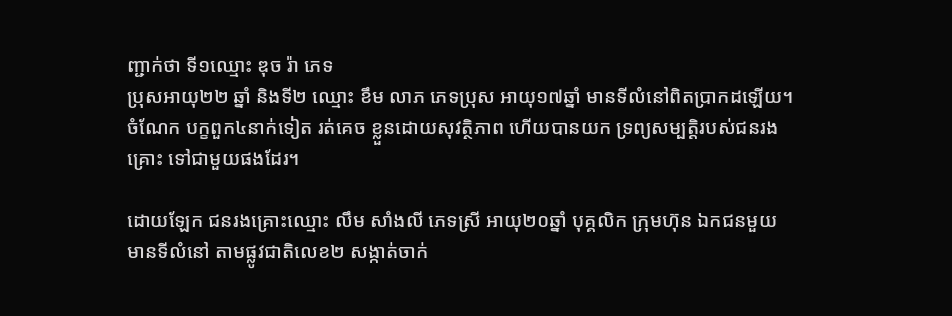ញ្ជាក់ថា ទី១ឈ្មោះ ឌុច រ៉ា ភេទ
ប្រុសអាយុ២២ ឆ្នាំ និងទី២ ឈ្មោះ ខឹម លាភ ភេទប្រុស អាយុ១៧ឆ្នាំ មានទីលំនៅពិតប្រាកដឡើយ។
ចំណែក បក្ខពួក៤នាក់ទៀត រត់គេច ខ្លួនដោយសុវត្ថិភាព ហើយបានយក ទ្រព្យសម្បត្តិរបស់ជនរង
គ្រោះ ទៅជាមួយផងដែរ។

ដោយឡែក ជនរងគ្រោះឈ្មោះ លឹម សាំងលី ភេទស្រី អាយុ២០ឆ្នាំ បុគ្គលិក ក្រុមហ៊ុន ឯកជនមួយ
មានទីលំនៅ តាមផ្លូវជាតិលេខ២ សង្កាត់ចាក់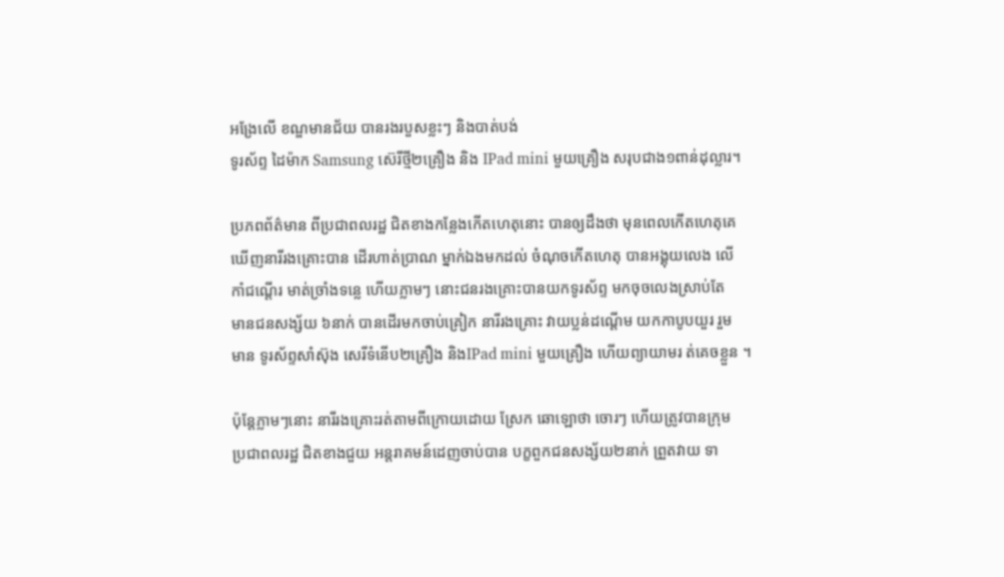អង្រែលើ ខណ្ឌមានជ័យ បានរងរបួសខ្លះៗ និងបាត់បង់
ទូរស័ព្ទ ដៃម៉ាក Samsung ស៊េរីថ្មី២គ្រឿង និង IPad mini មួយគ្រឿង សរុបជាង១ពាន់ដុល្លារ។

ប្រភពព័ត៌មាន ពីប្រជាពលរដ្ឋ ជិតខាងកន្លែងកើតហេតុនោះ បានឲ្យដឹងថា មុនពេលកើតហេតុគេ
ឃើញនារីរងគ្រោះបាន ដើរហាត់ប្រាណ ម្នាក់ឯងមកដល់ ចំណុចកើតហេតុ បានអង្គុយលេង លើ
កាំជណ្តើរ មាត់ច្រាំងទន្លេ ហើយភ្លាមៗ នោះជនរងគ្រោះបានយកទូរស័ព្ទ មកចុចលេងស្រាប់តែ
មានជនសង្ស័យ ៦នាក់ បានដើរមកចាប់គ្រៀក នារីរងគ្រោះ វាយប្លន់ដណ្តើម យកកាបូបយួរ រួម
មាន ទូរស័ព្ទសាំស៊ុង សេរីទំនើប២គ្រឿង និងIPad mini មួយគ្រឿង ហើយព្យាយាមរ ត់គេចខ្លួន ។

ប៉ុន្តែភ្លាមៗនោះ នារីរងគ្រោះរត់តាមពីក្រោយដោយ ស្រែក ឆោឡោថា ចោរៗ ហើយត្រូវបានក្រុម
ប្រជាពលរដ្ឋ ជិតខាងជួយ អន្តរាគមន៍ដេញចាប់បាន បក្ខពួកជនសង្ស័យ២នាក់ ព្រួតវាយ ទា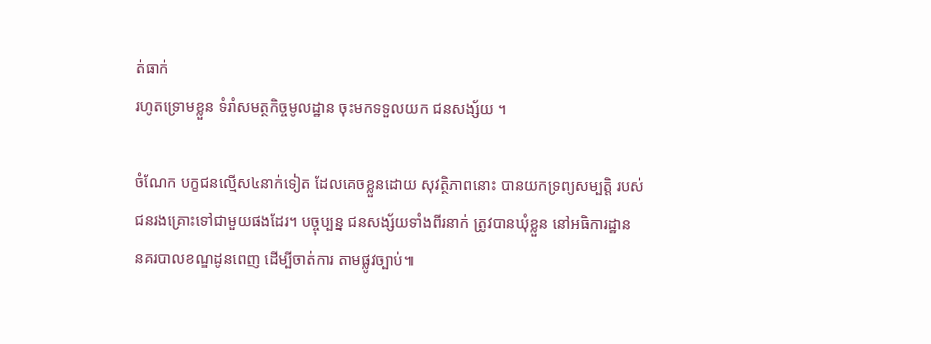ត់ធាក់
រហូតទ្រោមខ្លួន ទំរាំសមត្ថកិច្ចមូលដ្ឋាន ចុះមកទទួលយក ជនសង្ស័យ ។

ចំណែក បក្ខជនល្មើស៤នាក់ទៀត ដែលគេចខ្លួនដោយ សុវត្ថិភាពនោះ បានយកទ្រព្យសម្បត្តិ របស់
ជនរងគ្រោះទៅជាមួយផងដែរ។ បច្ចុប្បន្ន ជនសង្ស័យទាំងពីរនាក់ ត្រូវបានឃុំខ្លួន នៅអធិការដ្ឋាន
នគរបាលខណ្ឌដូនពេញ ដើម្បីចាត់ការ តាមផ្លូវច្បាប់៕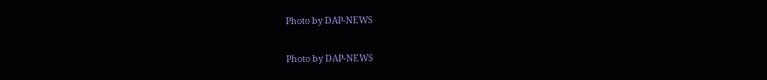Photo by DAP-NEWS

Photo by DAP-NEWS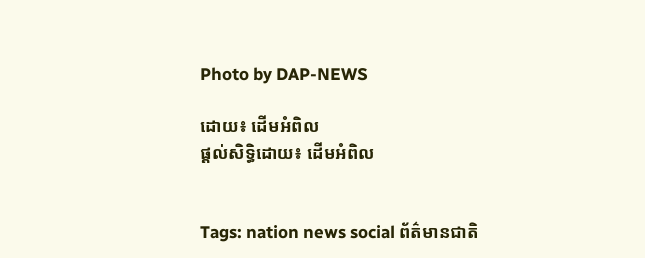Photo by DAP-NEWS

ដោយ៖ ដើមអំពិល
ផ្តល់សិទ្ធិដោយ៖ ដើមអំពិល


Tags: nation news social ព័ត៌មានជាតិ